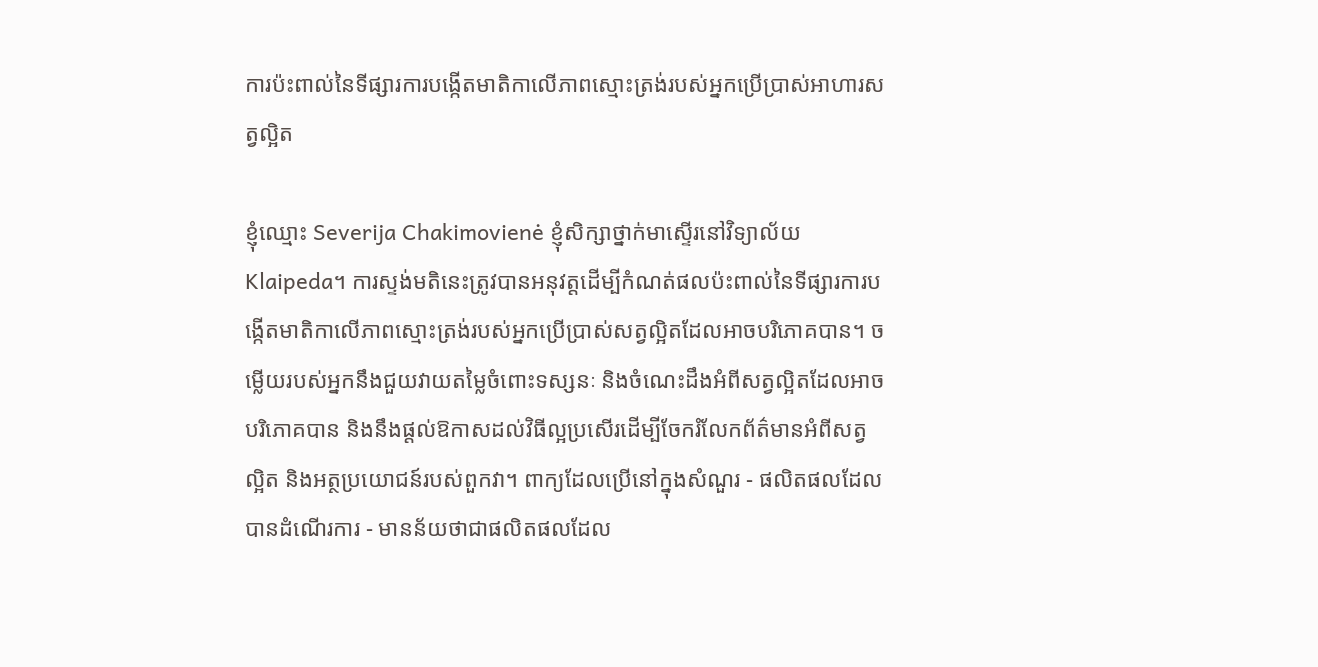ការប៉ះពាល់នៃទីផ្សារការបង្កើតមាតិកាលើភាពស្មោះត្រង់របស់អ្នកប្រើប្រាស់អាហារសត្វល្អិត

ខ្ញុំឈ្មោះ Severija Chakimovienė ខ្ញុំសិក្សាថ្នាក់មាស្ទើរនៅវិទ្យាល័យ Klaipeda។ ការស្ទង់មតិនេះត្រូវបានអនុវត្តដើម្បីកំណត់ផលប៉ះពាល់នៃទីផ្សារការបង្កើតមាតិកាលើភាពស្មោះត្រង់របស់អ្នកប្រើប្រាស់សត្វល្អិតដែលអាចបរិភោគបាន។ ចម្លើយរបស់អ្នកនឹងជួយវាយតម្លៃចំពោះទស្សនៈ និងចំណេះដឹងអំពីសត្វល្អិតដែលអាចបរិភោគបាន និងនឹងផ្តល់ឱកាសដល់វិធីល្អប្រសើរដើម្បីចែករំលែកព័ត៌មានអំពីសត្វល្អិត និងអត្ថប្រយោជន៍របស់ពួកវា។ ពាក្យដែលប្រើនៅក្នុងសំណួរ - ផលិតផលដែលបានដំណើរការ - មានន័យថាជាផលិតផលដែល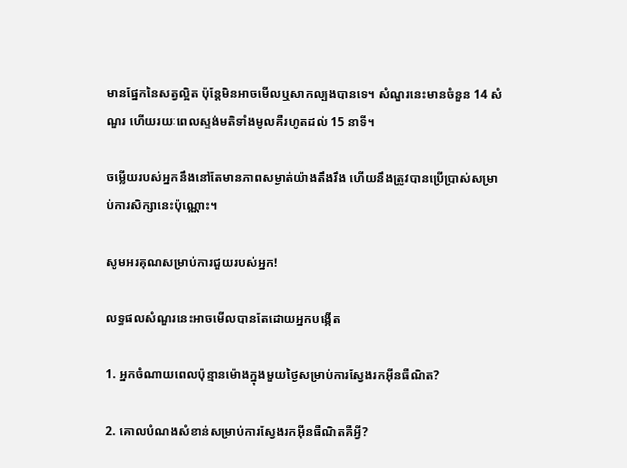មានផ្នែកនៃសត្វល្អិត ប៉ុន្តែមិនអាចមើលឬសាកល្បងបានទេ។ សំណួរនេះមានចំនួន 14 សំណួរ ហើយរយៈពេលស្ទង់មតិទាំងមូលគឺរហូតដល់ 15 នាទី។

ចម្លើយរបស់អ្នកនឹងនៅតែមានភាពសម្ងាត់យ៉ាងតឹងរឹង ហើយនឹងត្រូវបានប្រើប្រាស់សម្រាប់ការសិក្សានេះប៉ុណ្ណោះ។

សូមអរគុណសម្រាប់ការជួយរបស់អ្នក!

លទ្ធផលសំណួរនេះអាចមើលបានតែដោយអ្នកបង្កើត

1. អ្នកចំណាយពេលប៉ុន្មានម៉ោងក្នុងមួយថ្ងៃសម្រាប់ការស្វែងរកអ៊ីនធឺណិត?

2. គោលបំណងសំខាន់សម្រាប់ការស្វែងរកអ៊ីនធឺណិតគឺអ្វី?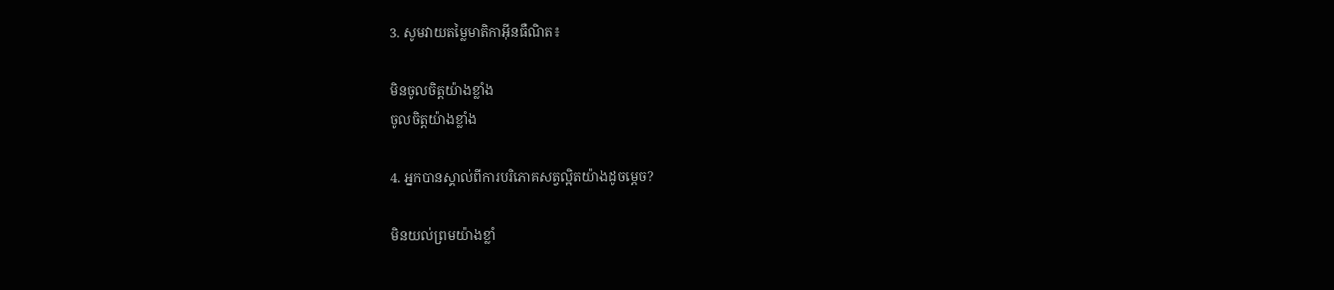3. សូមវាយតម្លៃមាតិកាអ៊ីនធឺណិត៖

មិនចូលចិត្តយ៉ាងខ្លាំង
ចូលចិត្តយ៉ាងខ្លាំង

4. អ្នកបានស្គាល់ពីការបរិភោគសត្វល្អិតយ៉ាងដូចម្តេច?

មិនយល់ព្រមយ៉ាងខ្លាំ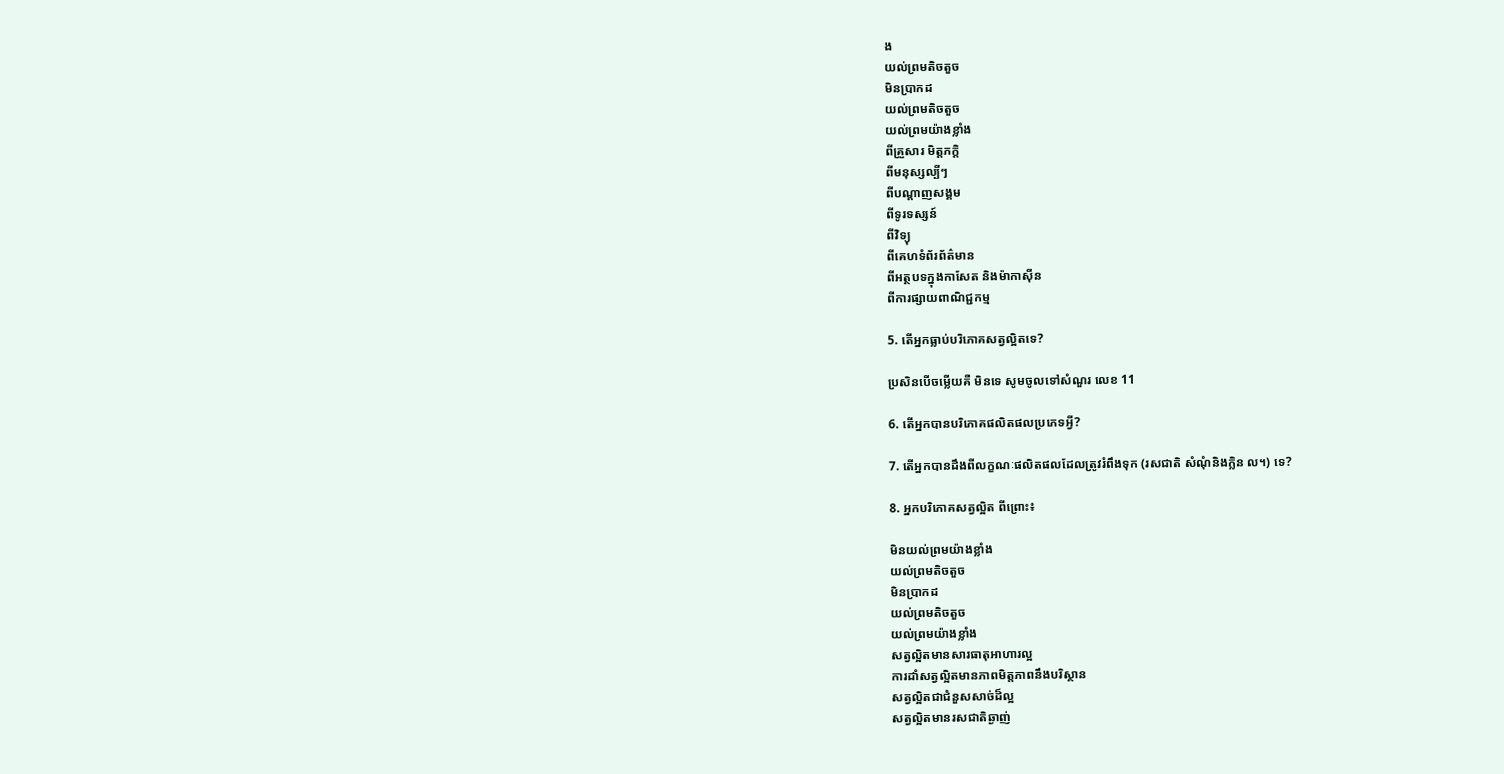ង
យល់ព្រមតិចតួច
មិនប្រាកដ
យល់ព្រមតិចតួច
យល់ព្រមយ៉ាងខ្លាំង
ពីគ្រួសារ មិត្តភក្តិ
ពីមនុស្សល្បីៗ
ពីបណ្តាញសង្គម
ពីទូរទស្សន៍
ពីវិទ្យុ
ពីគេហទំព័រព័ត៌មាន
ពីអត្ថបទក្នុងកាសែត និងម៉ាកាស៊ីន
ពីការផ្សាយពាណិជ្ជកម្ម

5. តើអ្នកធ្លាប់បរិភោគសត្វល្អិតទេ?

ប្រសិនបើចម្លើយគឺ មិនទេ សូមចូលទៅសំណួរ លេខ 11

6. តើអ្នកបានបរិភោគផលិតផលប្រភេទអ្វី?

7. តើអ្នកបានដឹងពីលក្ខណៈផលិតផលដែលត្រូវរំពឹងទុក (រសជាតិ សំណុំនិងក្លិន ល។) ទេ?

8. អ្នកបរិភោគសត្វល្អិត ពីព្រោះ៖

មិនយល់ព្រមយ៉ាងខ្លាំង
យល់ព្រមតិចតួច
មិនប្រាកដ
យល់ព្រមតិចតួច
យល់ព្រមយ៉ាងខ្លាំង
សត្វល្អិតមានសារធាតុអាហារល្អ
ការដាំសត្វល្អិតមានភាពមិត្តភាពនឹងបរិស្ថាន
សត្វល្អិតជាជំនួសសាច់ដ៏ល្អ
សត្វល្អិតមានរសជាតិឆ្ងាញ់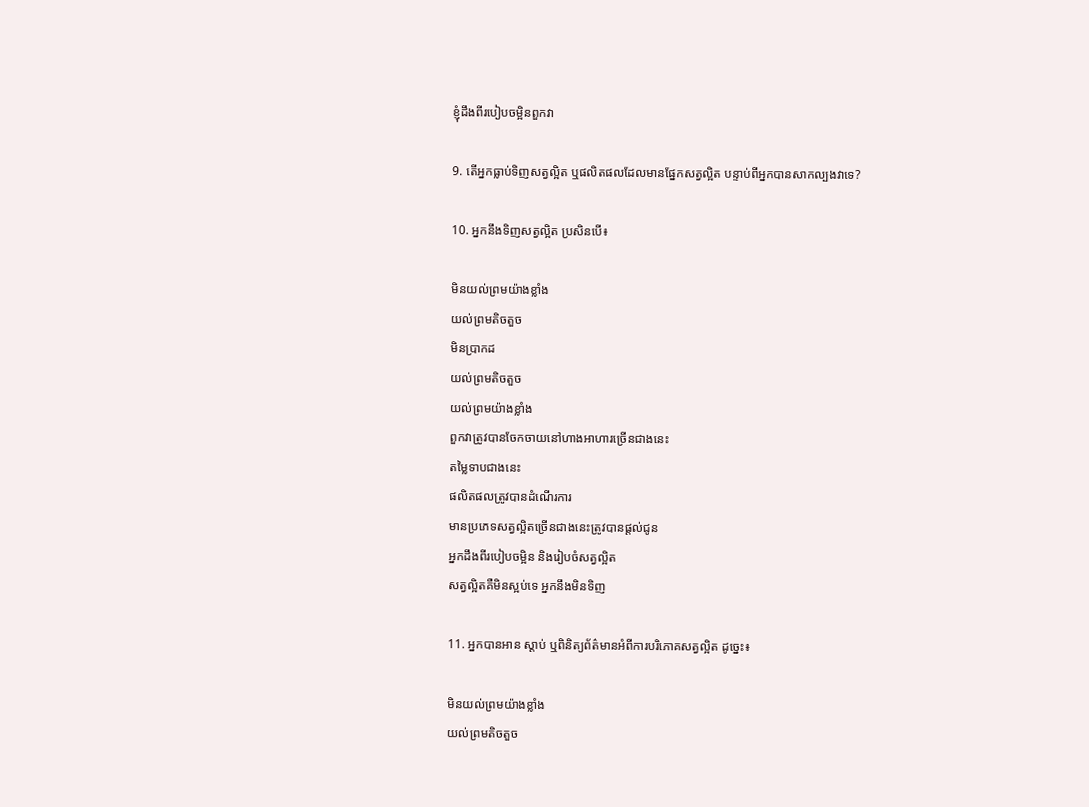ខ្ញុំដឹងពីរបៀបចម្អិនពួកវា

9. តើអ្នកធ្លាប់ទិញសត្វល្អិត ឬផលិតផលដែលមានផ្នែកសត្វល្អិត បន្ទាប់ពីអ្នកបានសាកល្បងវាទេ?

10. អ្នកនឹងទិញសត្វល្អិត ប្រសិនបើ៖

មិនយល់ព្រមយ៉ាងខ្លាំង
យល់ព្រមតិចតួច
មិនប្រាកដ
យល់ព្រមតិចតួច
យល់ព្រមយ៉ាងខ្លាំង
ពួកវាត្រូវបានចែកចាយនៅហាងអាហារច្រើនជាងនេះ
តម្លៃទាបជាងនេះ
ផលិតផលត្រូវបានដំណើរការ
មានប្រភេទសត្វល្អិតច្រើនជាងនេះត្រូវបានផ្តល់ជូន
អ្នកដឹងពីរបៀបចម្អិន និងរៀបចំសត្វល្អិត
សត្វល្អិតគឺមិនស្អប់ទេ អ្នកនឹងមិនទិញ

11. អ្នកបានអាន ស្តាប់ ឬពិនិត្យព័ត៌មានអំពីការបរិភោគសត្វល្អិត ដូច្នេះ៖

មិនយល់ព្រមយ៉ាងខ្លាំង
យល់ព្រមតិចតួច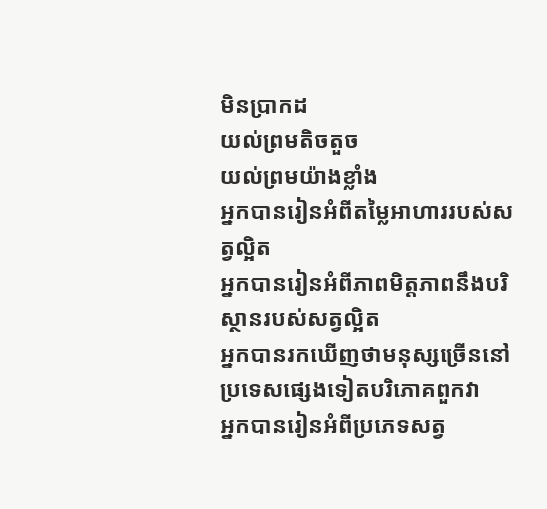មិនប្រាកដ
យល់ព្រមតិចតួច
យល់ព្រមយ៉ាងខ្លាំង
អ្នកបានរៀនអំពីតម្លៃអាហាររបស់សត្វល្អិត
អ្នកបានរៀនអំពីភាពមិត្តភាពនឹងបរិស្ថានរបស់សត្វល្អិត
អ្នកបានរកឃើញថាមនុស្សច្រើននៅប្រទេសផ្សេងទៀតបរិភោគពួកវា
អ្នកបានរៀនអំពីប្រភេទសត្វ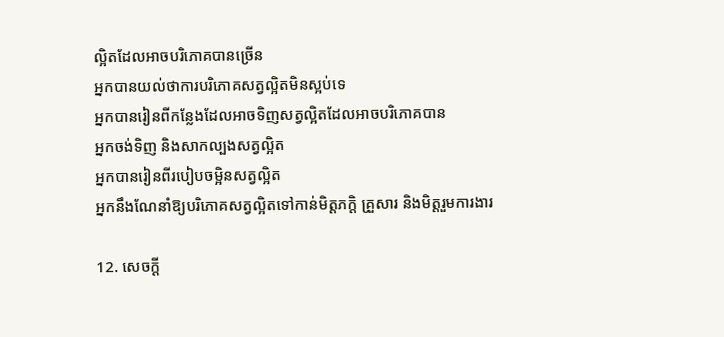ល្អិតដែលអាចបរិភោគបានច្រើន
អ្នកបានយល់ថាការបរិភោគសត្វល្អិតមិនស្អប់ទេ
អ្នកបានរៀនពីកន្លែងដែលអាចទិញសត្វល្អិតដែលអាចបរិភោគបាន
អ្នកចង់ទិញ និងសាកល្បងសត្វល្អិត
អ្នកបានរៀនពីរបៀបចម្អិនសត្វល្អិត
អ្នកនឹងណែនាំឱ្យបរិភោគសត្វល្អិតទៅកាន់មិត្តភក្តិ គ្រួសារ និងមិត្តរួមការងារ

12. សេចក្តី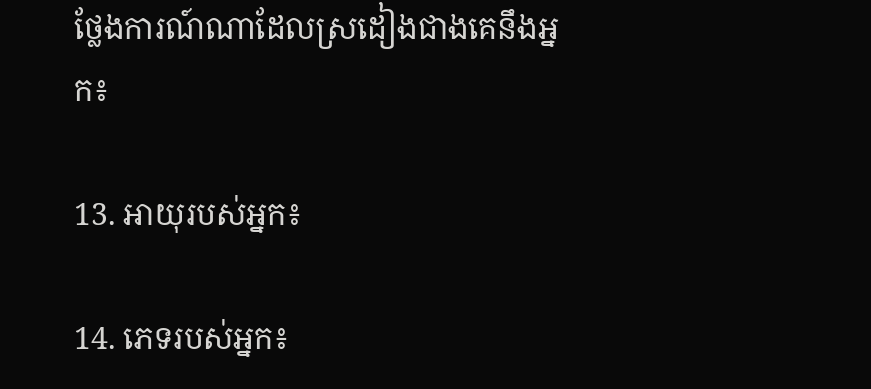ថ្លែងការណ៍ណាដែលស្រដៀងជាងគេនឹងអ្នក៖

13. អាយុរបស់អ្នក៖

14. ភេទរបស់អ្នក៖